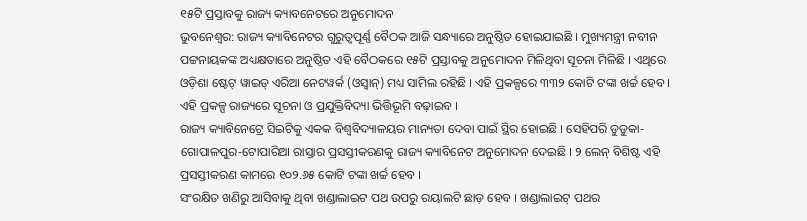୧୫ଟି ପ୍ରସ୍ତାବକୁ ରାଜ୍ୟ କ୍ୟାବନେଟରେ ଅନୁମୋଦନ
ଭୁବନେଶ୍ୱର: ରାଜ୍ୟ କ୍ୟାବିନେଟର ଗୁରୁତ୍ୱପୂର୍ଣ୍ଣ ବୈଠକ ଆଜି ସନ୍ଧ୍ୟାରେ ଅନୁଷ୍ଠିତ ହୋଇଯାଇଛି । ମୁଖ୍ୟମନ୍ତ୍ରୀ ନବୀନ ପଟ୍ଟନାୟକଙ୍କ ଅଧ୍ୟକ୍ଷତାରେ ଅନୁଷ୍ଠିତ ଏହି ବୈଠକରେ ୧୫ଟି ପ୍ରସ୍ତାବକୁ ଅନୁମୋଦନ ମିଳିଥିବା ସୂଚନା ମିଳିଛି । ଏଥିରେ ଓଡ଼ିଶା ଷ୍ଟେଟ୍ ୱାଇଡ୍ ଏରିଆ ନେଟୱର୍କ (ଓସ୍ୱାନ୍) ମଧ୍ୟ ସାମିଲ ରହିଛି । ଏହି ପ୍ରକଳ୍ପରେ ୩୩୨ କୋଟି ଟଙ୍କା ଖର୍ଚ୍ଚ ହେବ । ଏହି ପ୍ରକଳ୍ପ ରାଜ୍ୟରେ ସୂଚନା ଓ ପ୍ରଯୁକ୍ତିବିଦ୍ୟା ଭିତ୍ତିଭୂମି ବଢ଼ାଇବ ।
ରାଜ୍ୟ କ୍ୟାବିନେଟ୍ରେ ସିଇଟିକୁ ଏକକ ବିଶ୍ୱବିଦ୍ୟାଳୟର ମାନ୍ୟତା ଦେବା ପାଇଁ ସ୍ଥିର ହୋଇଛି । ସେହିପରି ଡୁଡୁକା-ଗୋପାଳପୁର-ଟୋପାରିଆ ରାସ୍ତାର ପ୍ରସସ୍ତୀକରଣକୁ ରାଜ୍ୟ କ୍ୟାବିନେଟ ଅନୁମୋଦନ ଦେଇଛି । ୨ ଲେନ୍ ବିଶିଷ୍ଟ ଏହି ପ୍ରସସ୍ତୀକରଣ କାମରେ ୧୦୨.୬୫ କୋଟି ଟଙ୍କା ଖର୍ଚ୍ଚ ହେବ ।
ସଂରକ୍ଷିତ ଖଣିରୁ ଆସିବାକୁ ଥିବା ଖଣ୍ଡାଲାଇଟ ପଥ ଉପରୁ ରୟାଲଟି ଛାଡ଼ ହେବ । ଖଣ୍ଡାଲାଇଟ୍ ପଥର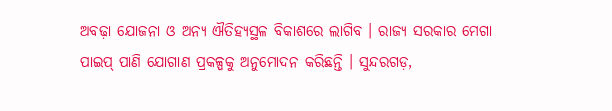ଅବଢ଼ା ଯୋଜନା ଓ ଅନ୍ୟ ଐତିହ୍ୟସ୍ଥଳ ବିକାଶରେ ଲାଗିବ । ରାଜ୍ୟ ସରକାର ମେଗା ପାଇପ୍ ପାଣି ଯୋଗାଣ ପ୍ରକଳ୍ପକୁ ଅନୁମୋଦନ କରିଛନ୍ତି । ସୁନ୍ଦରଗଡ଼,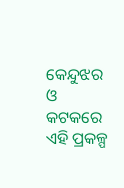କେନ୍ଦୁଝର ଓ କଟକରେ ଏହି ପ୍ରକଳ୍ପ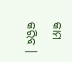କାମ କରିବ ।